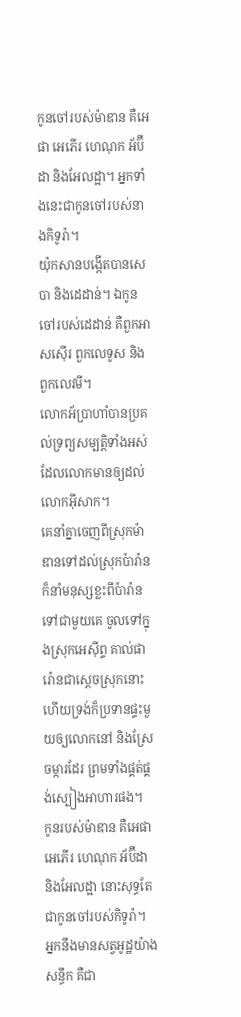កូនចៅរបស់ម៉ាឌាន គឺអេផា អេភើរ ហេណុក អ័ប៊ីដា និងអែលដ្អា។ អ្នកទាំងនេះជាកូនចៅរបស់នាងកិទូរ៉ា។
យ៉ុកសានបង្កើតបានសេបា និងដេដាន់។ ឯកូនចៅរបស់ដេដាន់ គឺពួកអាសស៊ើរ ពួកលេទូស និងពួកលេវមី។
លោកអ័ប្រាហាំបានប្រគល់ទ្រព្យសម្បត្តិទាំងអស់ដែលលោកមានឲ្យដល់លោកអ៊ីសាក។
គេនាំគ្នាចេញពីស្រុកម៉ាឌានទៅដល់ស្រុកប៉ារ៉ាន ក៏នាំមនុស្សខ្លះពីប៉ារ៉ានទៅជាមួយគេ ចូលទៅក្នុងស្រុកអេស៊ីព្ទ គាល់ផារ៉ោនជាស្តេចស្រុកនោះ ហើយទ្រង់ក៏ប្រទានផ្ទះមួយឲ្យលោកនៅ និងស្រែចម្ការដែរ ព្រមទាំងផ្គត់ផ្គង់ស្បៀងអាហារផង។
កូនរបស់ម៉ាឌាន គឺអេផា អេភើរ ហេណុក អ័ប៊ីដា និងអែលដ្អា នោះសុទ្ធតែជាកូនចៅរបស់កិទូរ៉ា។
អ្នកនឹងមានសត្វអូដ្ឋយ៉ាងសន្ធឹក គឺជា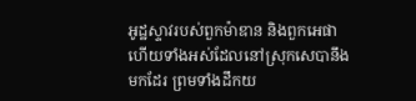អូដ្ឋស្ទាវរបស់ពួកម៉ាឌាន និងពួកអេផា ហើយទាំងអស់ដែលនៅស្រុកសេបានឹងមកដែរ ព្រមទាំងដឹកយ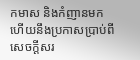កមាស និងកំញានមក ហើយនឹងប្រកាសប្រាប់ពី សេចក្ដីសរ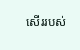សើររបស់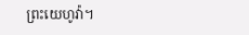ព្រះយេហូវ៉ា។